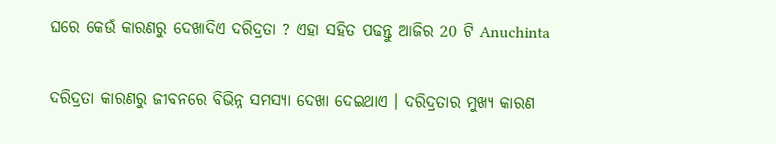ଘରେ କେଉଁ କାରଣରୁ ଦେଖାଦିଏ ଦରିଦ୍ରତା ? ଏହା ସହିତ ପଢନ୍ତୁ ଆଜିର 20 ଟି Anuchinta

ଦରିଦ୍ରତା କାରଣରୁ ଜୀବନରେ ବିଭିନ୍ନ ସମସ୍ଯା ଦେଖା ଦେଇଥାଏ । ଦରିଦ୍ରତାର ମୁଖ୍ୟ କାରଣ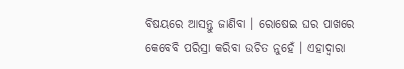ବିଷୟରେ ଆସନ୍ତୁ ଜାଣିବା । ରୋଷେଇ ଘର ପାଖରେ କେବେବି ପରିସ୍ରା କରିବା ଉଚିତ ନୁହେଁ । ଏହାଦ୍ବାରା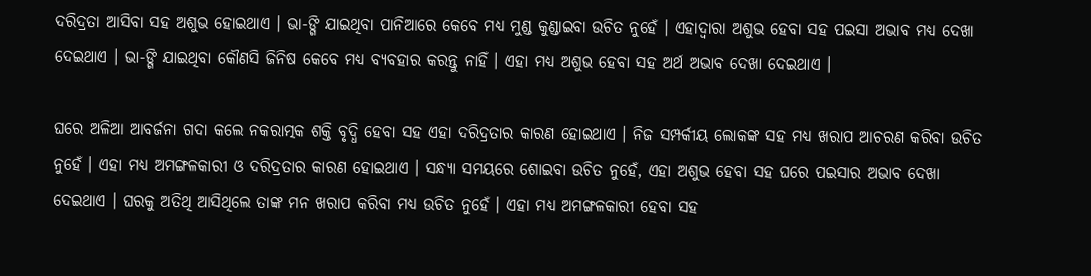ଦରିଦ୍ରତା ଆସିବା ସହ ଅଶୁଭ ହୋଇଥାଏ । ଭା-ଙ୍ଗି ଯାଇଥିବା ପାନିଆରେ କେବେ ମଧ୍ୟ ମୁଣ୍ଡ କୁଣ୍ଡାଇବା ଉଚିତ ନୁହେଁ । ଏହାଦ୍ଵାରା ଅଶୁଭ ହେବା ସହ ପଇସା ଅଭାବ ମଧ୍ୟ ଦେଖା ଦେଇଥାଏ । ଭା-ଙ୍ଗି ଯାଇଥିବା କୌଣସି ଜିନିଷ କେବେ ମଧ୍ୟ ବ୍ୟବହାର କରନ୍ତୁ ନାହିଁ । ଏହା ମଧ୍ୟ ଅଶୁଭ ହେବା ସହ ଅର୍ଥ ଅଭାବ ଦେଖା ଦେଇଥାଏ ।

ଘରେ ଅଳିଆ ଆବର୍ଜନା ଗଦା କଲେ ନକରାତ୍ମକ ଶକ୍ତି ବୃଦ୍ଧି ହେବା ସହ ଏହା ଦରିଦ୍ରତାର କାରଣ ହୋଇଥାଏ । ନିଜ ସମ୍ପର୍କୀୟ ଲୋକଙ୍କ ସହ ମଧ୍ୟ ଖରାପ ଆଚରଣ କରିବା ଉଚିତ ନୁହେଁ । ଏହା ମଧ୍ୟ ଅମଙ୍ଗଳକାରୀ ଓ ଦରିଦ୍ରତାର କାରଣ ହୋଇଥାଏ । ସନ୍ଧ୍ୟା ସମୟରେ ଶୋଇବା ଉଚିତ ନୁହେଁ, ଏହା ଅଶୁଭ ହେବା ସହ ଘରେ ପଇସାର ଅଭାବ ଦେଖା ଦେଇଥାଏ । ଘରକୁ ଅତିଥି ଆସିଥିଲେ ତାଙ୍କ ମନ ଖରାପ କରିବା ମଧ୍ୟ ଉଚିତ ନୁହେଁ । ଏହା ମଧ୍ୟ ଅମଙ୍ଗଳକାରୀ ହେବା ସହ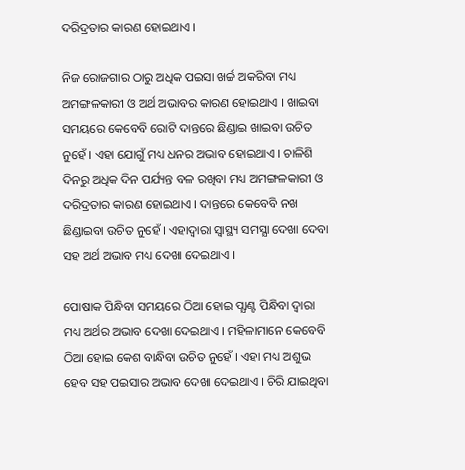ଦରିଦ୍ରତାର କାରଣ ହୋଇଥାଏ ।

ନିଜ ରୋଜଗାର ଠାରୁ ଅଧିକ ପଇସା ଖର୍ଚ୍ଚ ଅକରିବା ମଧ୍ୟ ଅମଙ୍ଗଳକାରୀ ଓ ଅର୍ଥ ଅଭାବର କାରଣ ହୋଇଥାଏ । ଖାଇବା ସମୟରେ କେବେବି ରୋଟି ଦାନ୍ତରେ ଛିଣ୍ଡାଇ ଖାଇବା ଉଚିତ ନୁହେଁ । ଏହା ଯୋଗୁଁ ମଧ୍ୟ ଧନର ଅଭାବ ହୋଇଥାଏ । ଚାଳିଶି ଦିନରୁ ଅଧିକ ଦିନ ପର୍ଯ୍ୟନ୍ତ ବଳ ରଖିବା ମଧ୍ୟ ଅମଙ୍ଗଳକାରୀ ଓ ଦରିଦ୍ରତାର କାରଣ ହୋଇଥାଏ । ଦାନ୍ତରେ କେବେବି ନଖ ଛିଣ୍ଡାଇବା ଉଚିତ ନୁହେଁ । ଏହାଦ୍ବାରା ସ୍ୱାସ୍ଥ୍ୟ ସମସ୍ଯା ଦେଖା ଦେବା ସହ ଅର୍ଥ ଅଭାବ ମଧ୍ୟ ଦେଖା ଦେଇଥାଏ ।

ପୋଷାକ ପିନ୍ଧିବା ସମୟରେ ଠିଆ ହୋଇ ପ୍ଯାଣ୍ଟ ପିନ୍ଧିବା ଦ୍ଵାରା ମଧ୍ୟ ଅର୍ଥର ଅଭାବ ଦେଖା ଦେଇଥାଏ । ମହିଳାମାନେ କେବେବି ଠିଆ ହୋଇ କେଶ ବାନ୍ଧିବା ଉଚିତ ନୁହେଁ । ଏହା ମଧ୍ୟ ଅଶୁଭ ହେବ ସହ ପଇସାର ଅଭାବ ଦେଖା ଦେଇଥାଏ । ଚିରି ଯାଇଥିବା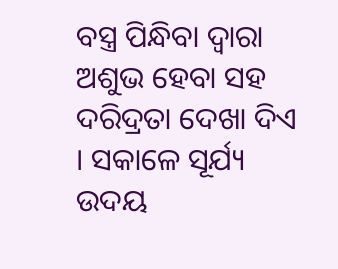ବସ୍ତ୍ର ପିନ୍ଧିବା ଦ୍ଵାରା ଅଶୁଭ ହେବା ସହ ଦରିଦ୍ରତା ଦେଖା ଦିଏ । ସକାଳେ ସୂର୍ଯ୍ୟ ଉଦୟ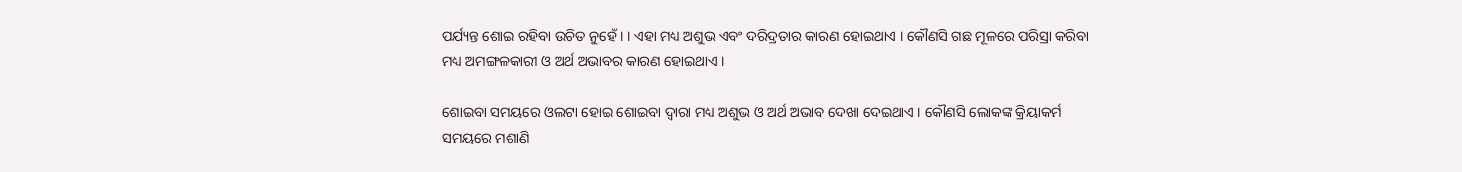ପର୍ଯ୍ୟନ୍ତ ଶୋଇ ରହିବା ଉଚିତ ନୁହେଁ । । ଏହା ମଧ୍ୟ ଅଶୁଭ ଏବଂ ଦରିଦ୍ରତାର କାରଣ ହୋଇଥାଏ । କୌଣସି ଗଛ ମୂଳରେ ପରିସ୍ରା କରିବା ମଧ୍ୟ ଅମଙ୍ଗଳକାରୀ ଓ ଅର୍ଥ ଅଭାବର କାରଣ ହୋଇଥାଏ ।

ଶୋଇବା ସମୟରେ ଓଲଟା ହୋଇ ଶୋଇବା ଦ୍ଵାରା ମଧ୍ୟ ଅଶୁଭ ଓ ଅର୍ଥ ଅଭାବ ଦେଖା ଦେଇଥାଏ । କୌଣସି ଲୋକଙ୍କ କ୍ରିୟାକର୍ମ ସମୟରେ ମଶାଣି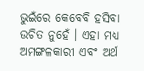ଭୁଇଁରେ କେବେବି ହସିବା ଉଚିତ ନୁହେଁ । ଏହା ମଧ୍ୟ ଅମଙ୍ଗଳକାରୀ ଏବଂ ଅର୍ଥ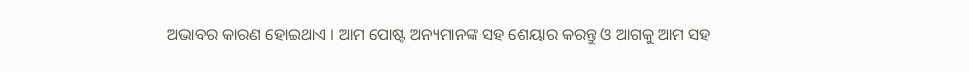ଅଭାବର କାରଣ ହୋଇଥାଏ । ଆମ ପୋଷ୍ଟ ଅନ୍ୟମାନଙ୍କ ସହ ଶେୟାର କରନ୍ତୁ ଓ ଆଗକୁ ଆମ ସହ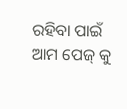ରହିବା ପାଇଁ ଆମ ପେଜ୍ କୁ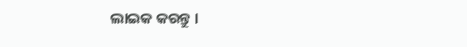ଲାଇକ କରନ୍ତୁ ।